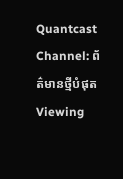Quantcast
Channel: ព័ត៌មានថ្មីបំផុត
Viewing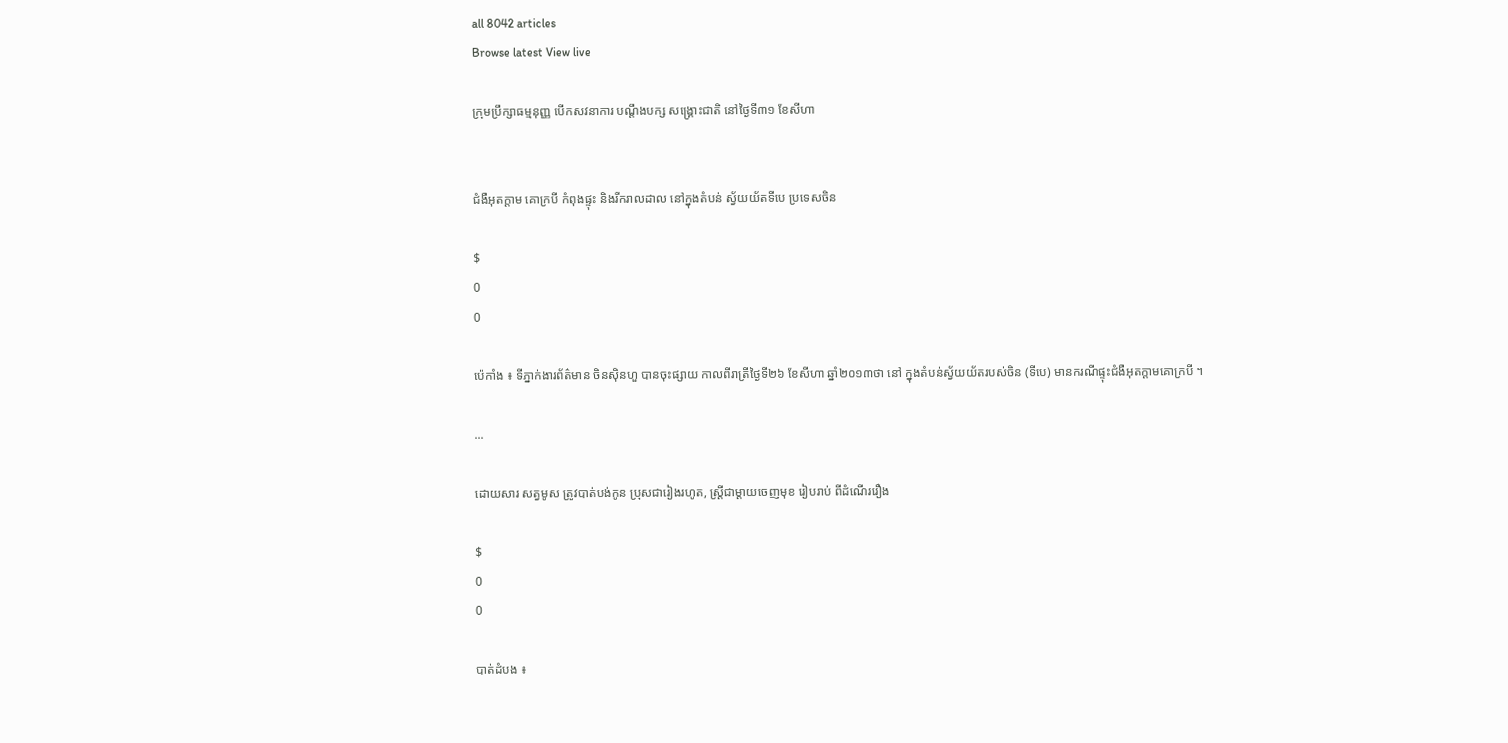all 8042 articles
Browse latest View live

ក្រុមប្រឹក្សាធម្មនុញ្ញ បើកសវនាការ បណ្តឹងបក្ស សង្រ្គោះជាតិ នៅថ្ងៃទី៣១ ខែសីហា


ជំងឺអុតក្តាម គោក្របី កំពុងផ្ទុះ និងរីករាលដាល នៅក្នុងតំបន់ ស្វ័យយ័តទីបេ ប្រទេសចិន

$
0
0

ប៉េកាំង ៖ ទីភ្នាក់ងារព័ត៌មាន ចិនស៊ិនហួ បានចុះផ្សាយ កាលពីរាត្រីថ្ងៃទី២៦ ខែសីហា ឆ្នាំ២០១៣ថា នៅ ក្នុងតំបន់ស្វ័យយ័តរបស់ចិន (ទីបេ) មានករណីផ្ទុះជំងឺអុតក្តាមគោក្របី ។

...

ដោយសារ សត្វមូស ត្រូវបាត់បង់កូន ប្រុសជារៀងរហូត, ស្ដ្រីជាម្ដាយចេញមុខ រៀបរាប់ ពីដំណើររឿង

$
0
0

បាត់ដំបង ៖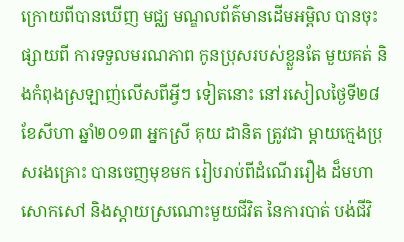ក្រោយពីបានឃើញ មជ្ឈ មណ្ឌលព័ត៌មានដើមអម្ពិល បានចុះផ្សាយពី ការទទួលមរណភាព កូនប្រុសរបស់ខ្លួនតែ មួយគត់ និងកំពុងស្រឡាញ់លើសពីអ្វីៗ ទៀតនោះ នៅរសៀលថ្ងៃទី២៨ ខែសីហា ឆ្នាំ២០១៣ អ្នកស្រី គុយ ដានិត ត្រូវជា ម្ដាយក្មេងប្រុសរងគ្រោះ បានចេញមុខមក រៀបរាប់ពីដំណើររឿង ដ៏មហាសោកសៅ និងស្ដាយស្រណោះមួយជីវិត នៃការបាត់ បង់ជីវិ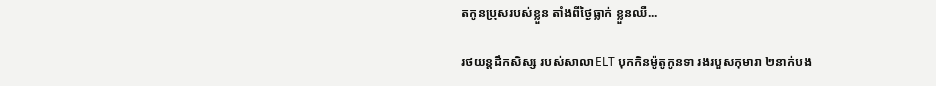តកូនប្រុសរបស់ខ្លួន តាំងពីថ្ងៃធ្លាក់ ខ្លួនឈឺ...

រថយន្តដឹកសិស្ស របស់សាលាELT បុកកិនម៉ូតូកូនទា រងរបួសកុមារា ២នាក់បង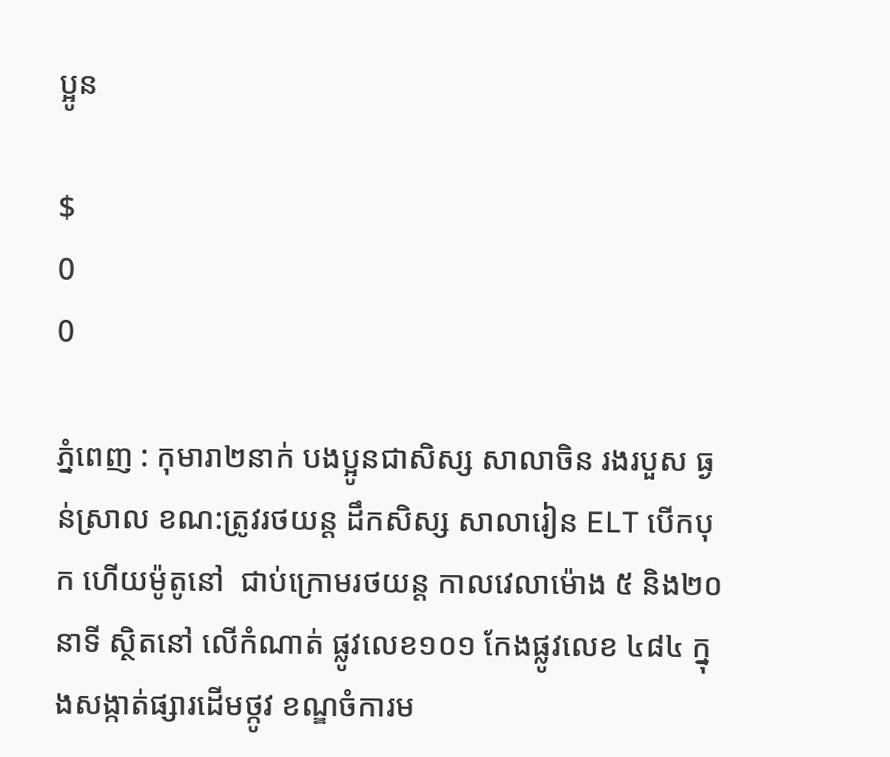ប្អូន

$
0
0

ភ្នំពេញ : កុមារា២នាក់ បងប្អូនជាសិស្ស សាលាចិន រងរបួស ធ្ងន់ស្រាល ខណ:ត្រូវរថយន្ត ដឹកសិស្ស សាលារៀន ELT បើកបុក ហើយម៉ូតូនៅ  ជាប់ក្រោមរថយន្ត កាលវេលាម៉ោង ៥ និង២០នាទី ស្ថិតនៅ លើកំណាត់ ផ្លូវលេខ១០១ កែងផ្លូវលេខ ៤៨៤ ក្នុងសង្កាត់ផ្សារដើមថ្កូវ ខណ្ឌចំការម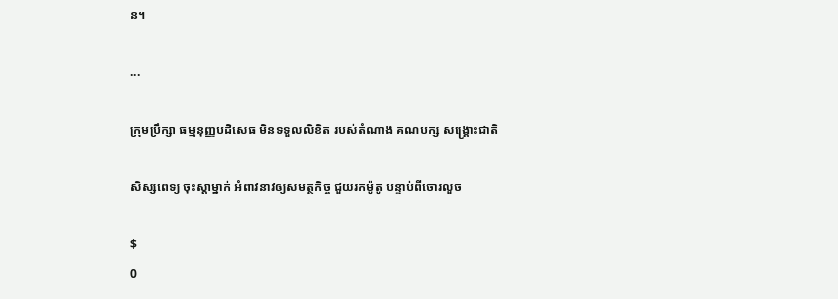ន។

...

ក្រុមប្រឹក្សា ធម្មនុញ្ញបដិសេធ មិនទទួលលិខិត របស់តំណាង គណបក្ស សង្រ្គោះជាតិ

សិស្សពេទ្យ ចុះស្តាម្នាក់ អំពាវនាវឲ្យសមត្ថកិច្ច ជួយរកម៉ូតូ បន្ទាប់ពីចោរលួច

$
0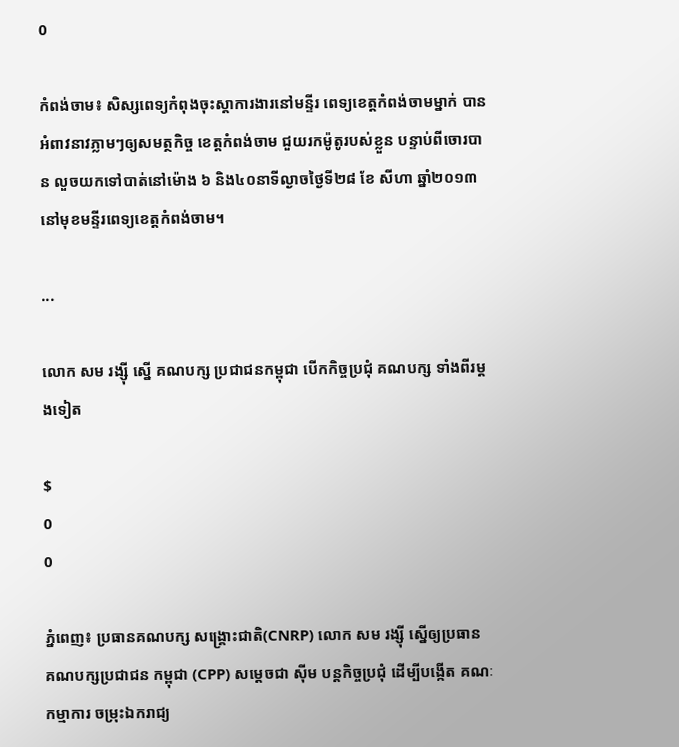0

កំពង់ចាម៖ សិស្សពេទ្យកំពុងចុះស្តាការងារនៅមន្ទីរ ពេទ្យខេត្តកំពង់ចាមម្នាក់ បានអំពាវនាវភ្លាមៗឲ្យសមត្ថកិច្ច ខេត្តកំពង់ចាម ជួយរកម៉ូតូរបស់ខ្លួន បន្ទាប់ពីចោរបាន លួចយកទៅបាត់នៅម៉ោង ៦ និង៤០នាទីល្ងាចថ្ងៃទី២៨ ខែ សីហា ឆ្នាំ២០១៣ នៅមុខមន្ទីរពេទ្យខេត្តកំពង់ចាម។

...

លោក សម រង្ស៊ី ស្នើ គណបក្ស ប្រជាជនកម្ពុជា បើកកិច្ចប្រជុំ គណបក្ស ទាំងពីរម្តងទៀត

$
0
0

ភ្នំពេញ៖ ប្រធានគណបក្ស សង្គ្រោះជាតិ(CNRP) លោក សម រង្ស៊ី ស្នើឲ្យប្រធាន គណបក្សប្រជាជន កម្ពុជា (CPP) សម្តេចជា ស៊ីម បន្តកិច្ចប្រជុំ ដើម្បីបង្កើត គណៈកម្មាការ ចម្រុះឯករាជ្យ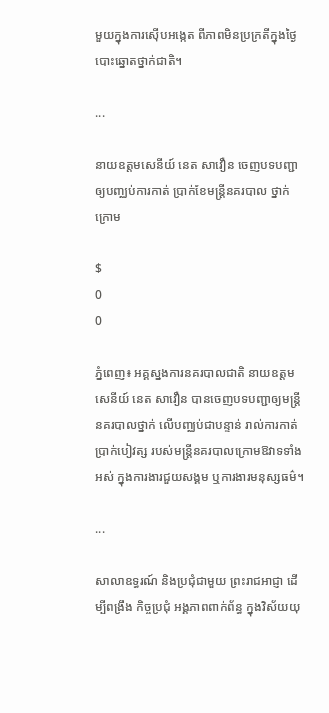មួយក្នុងការស៊ើបអង្កេត ពីភាពមិនប្រក្រតីក្នុងថ្ងៃបោះឆ្នោតថ្នាក់ជាតិ។

...

នាយឧត្តមសេនីយ៍ នេត សាវឿន ចេញបទបញ្ជា ឲ្យបញ្ឈប់ការកាត់ ប្រាក់ខែមន្ត្រីនគរបាល ថ្នាក់ក្រោម

$
0
0

ភ្នំពេញ៖ អគ្គស្នងការនគរបាលជាតិ នាយឧត្តមសេនីយ៍ នេត សាវឿន បានចេញបទបញ្ជាឲ្យមន្រ្តីនគរបាលថ្នាក់ លើបញ្ឈប់ជាបន្ទាន់ រាល់ការកាត់ប្រាក់បៀវត្ស របស់មន្រ្តីនគរបាលក្រោមឱវាទទាំងអស់ ក្នុងការងារជួយសង្គម ឬការងារមនុស្សធម៌។

...

សាលាឧទ្ធរណ៍ និងប្រជុំជាមួយ ព្រះរាជអាជ្ញា ដើម្បីពង្រឹង កិច្ចប្រជុំ អង្គភាពពាក់ព័ន្ធ ក្នុងវិស័យយុ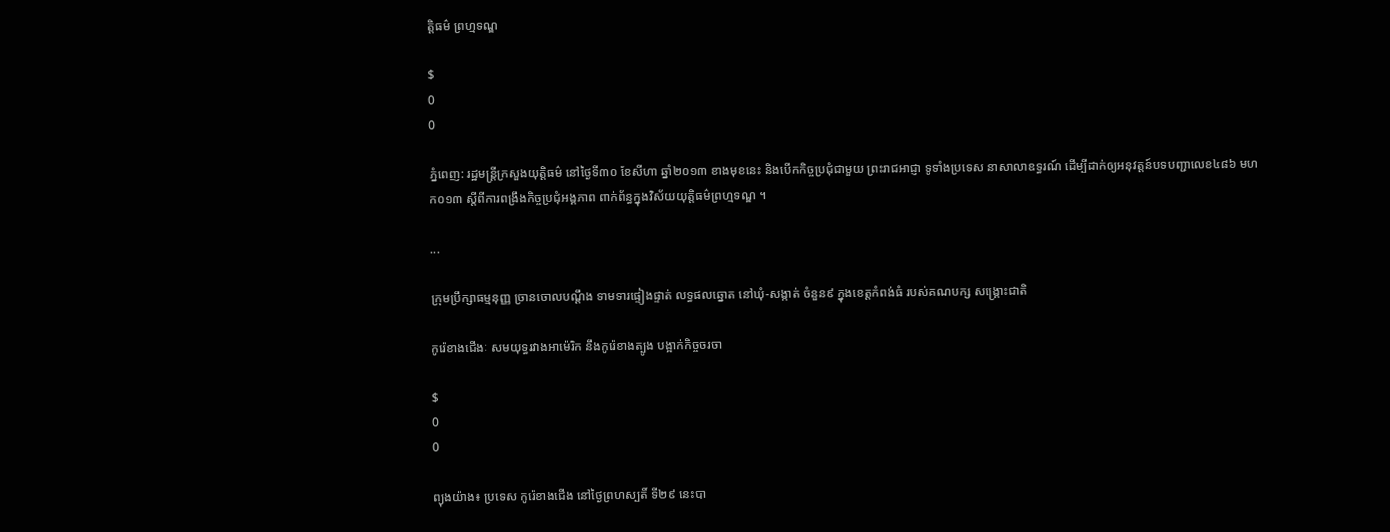ត្តិធម៌ ព្រហ្មទណ្ឌ

$
0
0

ភ្នំពេញ: រដ្ឋមន្រ្តីក្រសួងយុត្តិធម៌ នៅថ្ងៃទី៣០ ខែសីហា ឆ្នាំ២០១៣ ខាងមុខនេះ និងបើកកិច្ចប្រជុំជាមួយ ព្រះរាជអាជ្ញា ទូទាំងប្រទេស នាសាលាឧទ្ធរណ៍ ដើម្បីដាក់ឲ្យអនុវត្តន៍បទបញ្ជាលេខ៤៨៦ មហក០១៣ ស្តីពីការពង្រឹងកិច្ចប្រជុំអង្គភាព ពាក់ព័ន្ធក្នុងវិស័យយុត្តិធម៌ព្រហ្មទណ្ឌ ។

...

ក្រុមប្រឹក្សាធម្មនុញ្ញ ច្រានចោលបណ្តឹង ទាមទារផ្ទៀងផ្ទាត់ លទ្ធផលឆ្នោត នៅឃុំ-សង្កាត់ ចំនួន៩ ក្នុងខេត្តកំពង់ធំ របស់គណបក្ស សង្រ្គោះជាតិ

កូរ៉េខាងជើងៈ សមយុទ្ធរវាងអាម៉េរិក នឹងកូរ៉េខាងត្បូង បង្អាក់កិច្ចចរចា

$
0
0

ព្យុងយ៉ាង៖ ប្រទេស កូរ៉េខាងជើង នៅថ្ងៃព្រហស្បតិ៍ ទី២៩ នេះបា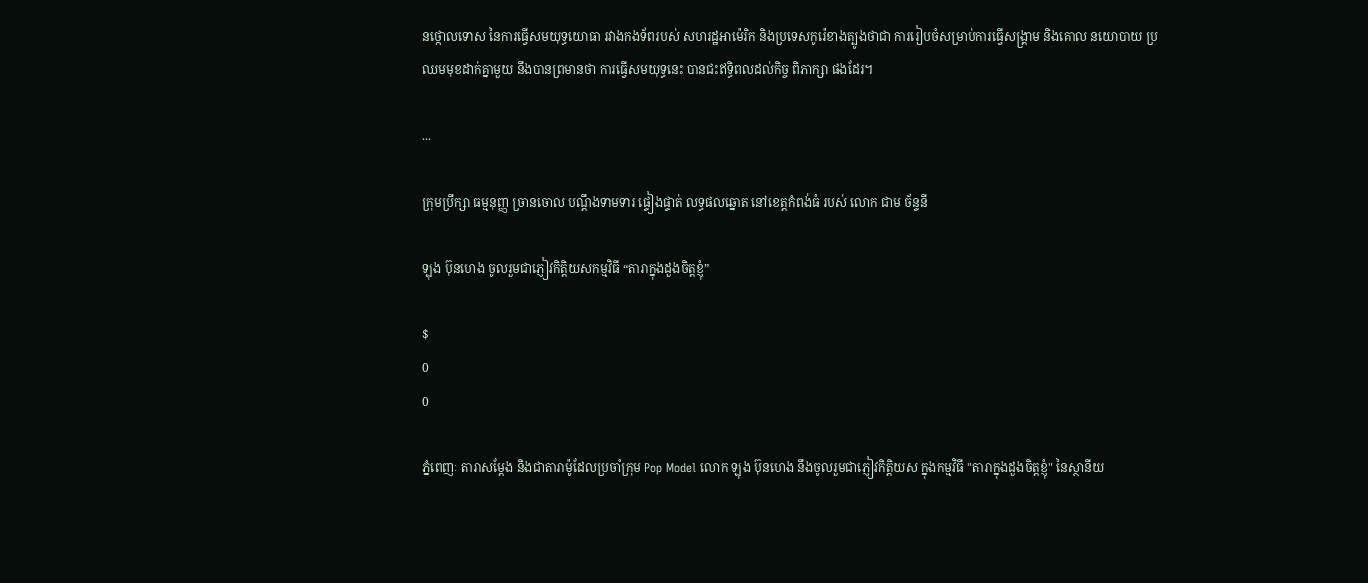នថ្កោលទោស នៃការធ្វើសមយុទ្ធយោធា រវាងកងទ័ពរបស់ សហរដ្ឋអាម៉េរិក និងប្រទេសកូរ៉េខាងត្បូងថាជា ការរៀបចំសម្រាប់ការធ្វើសង្គ្រាម និងគោល នយោបាយ ប្រឈមមុខដាក់គ្នាមួយ នឹងបានព្រមានថា ការធ្វើសមយុទ្ធនេះ បានជះឥទ្ធិពលដល់កិច្ច ពិភាក្សា ផងដែរ។

...

ក្រុមប្រឹក្សា ធម្មនុញ្ញ ច្រានចោល បណ្តឹងទាមទារ ផ្ទៀងផ្ទាត់ លទ្ធផលឆ្នោត នៅខេត្តកំពង់ធំ របស់ លោក ជាម ច័ន្ទនី

ឡុង ប៊ុនហេង ចូលរួមជាភ្ញៀវកិត្តិយសកម្មវិធី “តារាក្នុងដួងចិត្តខ្ញុំ”

$
0
0

ភ្នំពេញៈ តារាសម្តែង និងជាតារាម៉ូដែលប្រចាំក្រុម Pop Model លោក ឡុង ប៊ុនហេង នឹងចូលរួមជាភ្ញៀវកិត្តិយស ក្នុងកម្មវិធី "តារាក្នុងដួងចិត្តខ្ញុំ" នៃស្ថានីយ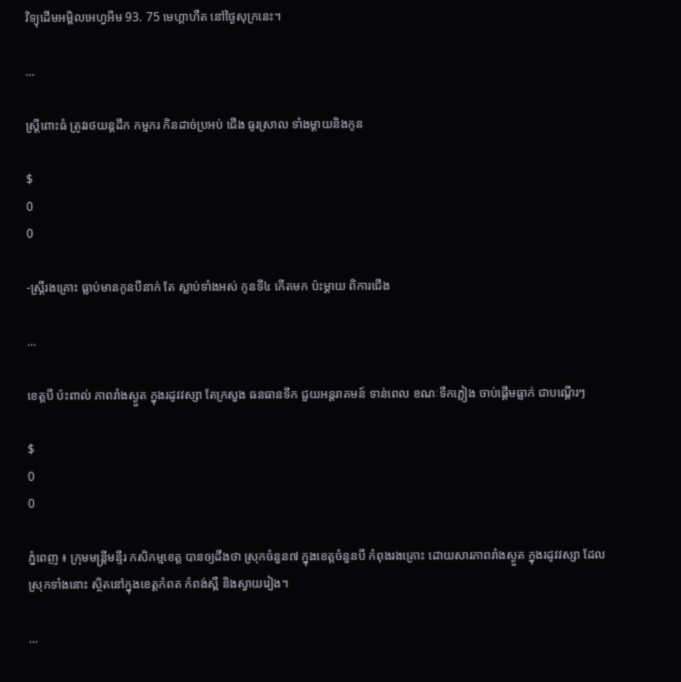វិទ្យុដើមអម្ពិលអេហ្វអឹម 93. 75 មេហ្គាហឺត នៅថ្ងៃសុក្រនេះ។

...

ស្ដ្រីពោះធំ ត្រូវរថយន្ដដឹក កម្មករ កិនដាច់ប្រអប់ ជើង ធូរស្រាល ទាំងម្ដាយនិងកូន

$
0
0

-ស្ដ្រីរងគ្រោះ ធ្លាប់មានកូនបីនាក់ តែ ស្លាប់ទាំងអស់ កូនទី៤ កើតមក ប៉ះម្ដាយ ពិការជើង

...

ខេត្តបី ប៉ះពាល់ ភាពរាំងស្ងួត ក្នុងរដូវវស្សា តែក្រសួង ធនធានទឹក ជួយអន្តរាគមន៍ ទាន់ពេល ខណៈទឹកភ្លៀង ចាប់ផ្តើមធ្លាក់ ជាបណ្តើរៗ

$
0
0

ភ្នំពេញ ៖ ក្រុមមន្រ្តីមន្ទីរ កសិកម្មខេត្ត បានឲ្យដឹងថា ស្រុកចំនួន៧ ក្នុងខេត្តចំនួនបី កំពុងរងគ្រោះ ដោយសារភាពរាំងស្ងួត ក្នុងរដូវវស្សា ដែលស្រុកទាំងនោះ ស្ថិតនៅក្នុងខេត្តកំពត កំពង់ស្ពឺ និងស្វាយរៀង។

...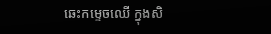ឆេះកម្ទេចឈើ ក្នុងសិ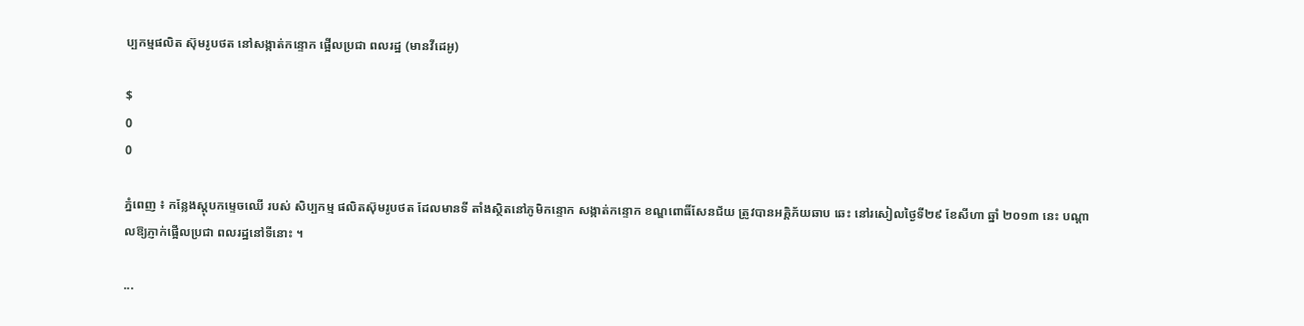ប្បកម្មផលិត ស៊ុមរូបថត នៅសង្កាត់កន្ទោក ផ្អើលប្រជា ពលរដ្ឋ (មានវីដេអូ)

$
0
0

ភ្នំពេញ ៖ កន្លែងស្ដុបកម្ទេចឈើ របស់ សិប្បកម្ម ផលិតស៊ុមរូបថត ដែលមានទី តាំងស្ថិតនៅភូមិកន្ទោក សង្កាត់កន្ទោក ខណ្ឌពោធិ៍សែនជ័យ ត្រូវបានអគ្គិភ័យឆាប ឆេះ នៅរសៀលថ្ងៃទី២៩ ខែសីហា ឆ្នាំ ២០១៣ នេះ បណ្ដាលឱ្យភ្ញាក់ផ្អើលប្រជា ពលរដ្ឋនៅទីនោះ ។

...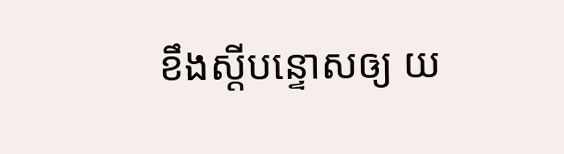ខឹងស្តីបន្ទោសឲ្យ យ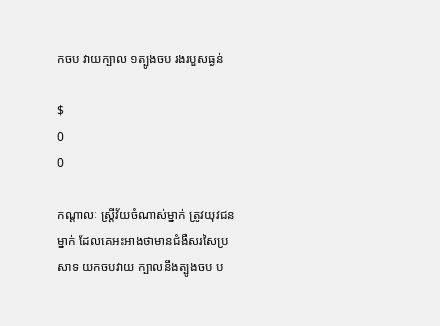កចប វាយក្បាល ១ត្បូងចប រងរបួសធ្ងន់

$
0
0

កណ្តាលៈ ស្រី្តវ័យចំណាស់ម្នាក់ ត្រូវយុវជនម្នាក់ ដែលគេអះអាងថាមានជំងឺសរសៃប្រសាទ យកចបវាយ ក្បាលនឹងត្បូងចប ប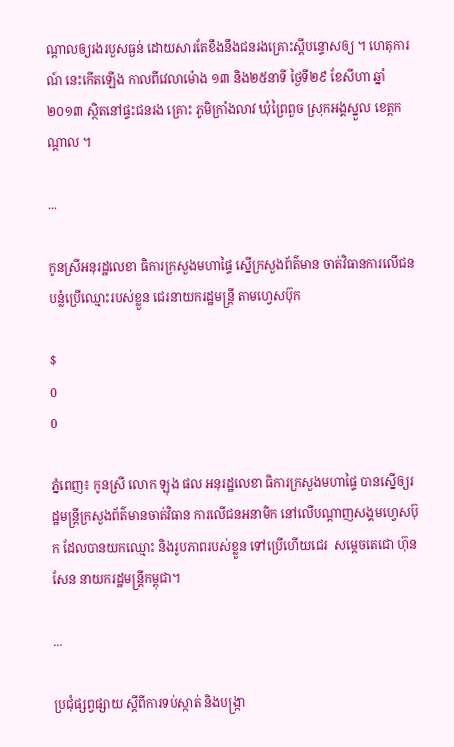ណ្តាលឲ្យរងរបួសធ្ងន់ ដោយសារតែខឹងនឹងជនរងគ្រោះស្តីបន្ទោសឲ្យ ។ ហេតុការណ៍ នេះកើតឡើង កាលពីវេលាម៉ោង ១៣ និង២៥នាទី ថ្ងៃទី២៩ ខែសីហា ឆ្នាំ២០១៣ ស្ថិតនៅផ្ទះជនរង គ្រោះ ភូមិក្រាំងលាវ ឃុំព្រៃពួច ស្រុកអង្គស្នួល ខេត្តកណ្តាល ។

...

កូនស្រីអនុរដ្ឋលេខា ធិការក្រសួងមហាផ្ទៃ ស្នើក្រសួងព័ត៌មាន ចាត់វិធានការលើជន បន្លំប្រើឈ្មោះរបស់ខ្លួន ជេរនាយករដ្ឋមន្ត្រី តាមហ្វេសប៊ុក

$
0
0

ភ្នំពេញ៖ កូនស្រី លោក ឡុង ផល អនុរដ្ឋលេខា ធិការក្រសួងមហាផ្ទៃ បានស្នើឲ្យរដ្ឋមន្រ្តីក្រសួងព័ត៌មានចាត់វិធាន ការលើជនអនាមិក នៅលើបណ្តាញសង្គមហ្វេសប៊ុក ដែលបានយកឈ្មោះ និងរូបភាពរបស់ខ្លួន ទៅប្រើហើយជេរ  សម្តេចតេជោ ហ៊ុន សែន នាយករដ្ឋមន្រ្តីកម្ពុជា។

...

ប្រជុំផ្សព្វផ្សាយ ស្តីពីការទប់ស្កាត់ និងបង្ក្រា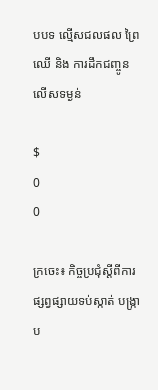បបទ ល្មើសជលផល ព្រៃឈើ និង ការដឹកជញ្ចូន លើសទម្ងន់

$
0
0

ក្រចេះ៖ កិច្ចប្រជុំស្តីពីការ ផ្សព្វផ្សាយទប់ស្កាត់ បង្ក្រាប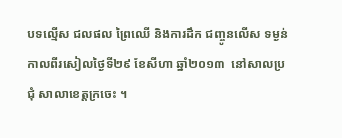បទល្មើស ជលផល ព្រៃឈើ និងការដឹក ជញ្ចូនលើស ទម្ងន់ កាលពីរសៀលថ្ងៃទី២៩ ខែសីហា ឆ្នាំ២០១៣  នៅសាលប្រជុំ សាលាខេត្តក្រចេះ ។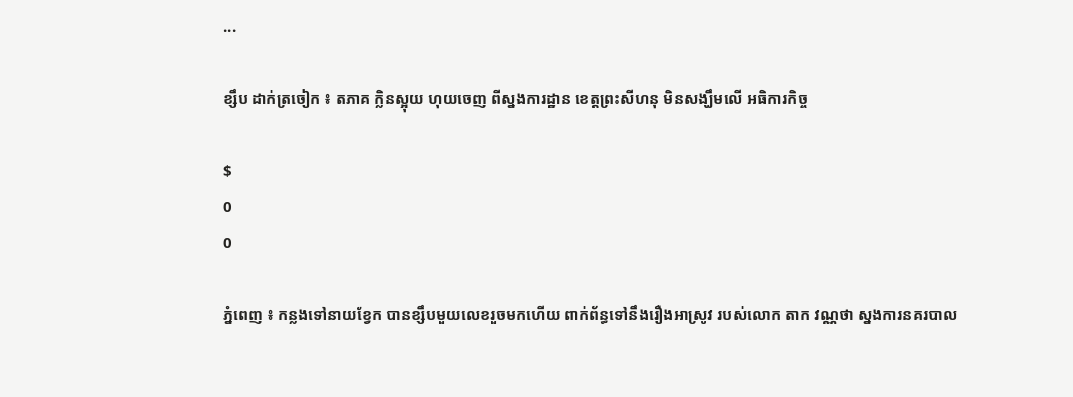...

ខ្សឹប ដាក់ត្រចៀក ៖ តភាគ ក្លិនស្អុយ ហុយចេញ ពីស្នងការដ្ឋាន ខេត្ដព្រះសីហនុ មិនសង្ឃឹមលើ អធិការកិច្ច

$
0
0

ភ្នំពេញ ៖ កន្លងទៅនាយខ្វែក បានខ្សឹបមួយលេខរួចមកហើយ ពាក់ព័ន្ធទៅនឹងរឿងអាស្រូវ របស់លោក តាក វណ្ណថា ស្នងការនគរបាល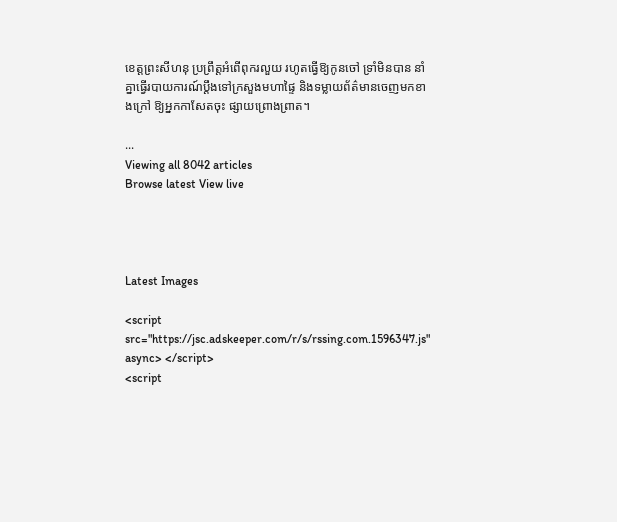ខេត្ដព្រះសីហនុ ប្រព្រឹត្ដអំពើពុករលួយ រហូតធ្វើឱ្យកូនចៅ ទ្រាំមិនបាន នាំ គ្នាធ្វើរបាយការណ៍ប្ដឹងទៅក្រសួងមហាផ្ទៃ និងទម្លាយព័ត៌មានចេញមកខាងក្រៅ ឱ្យអ្នកកាសែតចុះ ផ្សាយព្រោងព្រាត។

...
Viewing all 8042 articles
Browse latest View live




Latest Images

<script src="https://jsc.adskeeper.com/r/s/rssing.com.1596347.js" async> </script>
<script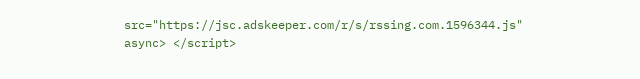src="https://jsc.adskeeper.com/r/s/rssing.com.1596344.js" async> </script>